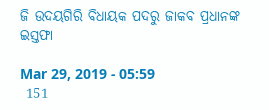ଜି ଉଦୟଗିରି ବିଧାୟକ ପଦରୁ ଜାକବ ପ୍ରଧାନଙ୍କ ଇସ୍ତଫା

Mar 29, 2019 - 05:59
 151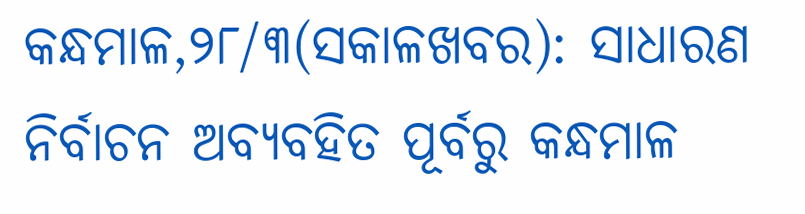କନ୍ଧମାଳ,୨୮/୩(ସକାଳଖବର): ସାଧାରଣ ନିର୍ବାଚନ ଅବ୍ୟବହିତ ପୂର୍ବରୁ କନ୍ଧମାଳ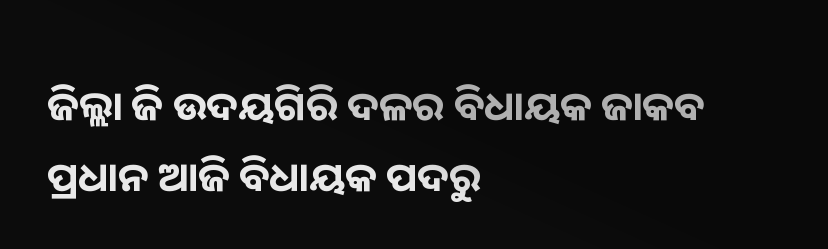ଜିଲ୍ଲା ଜି ଉଦୟଗିରି ଦଳର ବିଧାୟକ ଜାକବ ପ୍ରଧାନ ଆଜି ବିଧାୟକ ପଦରୁ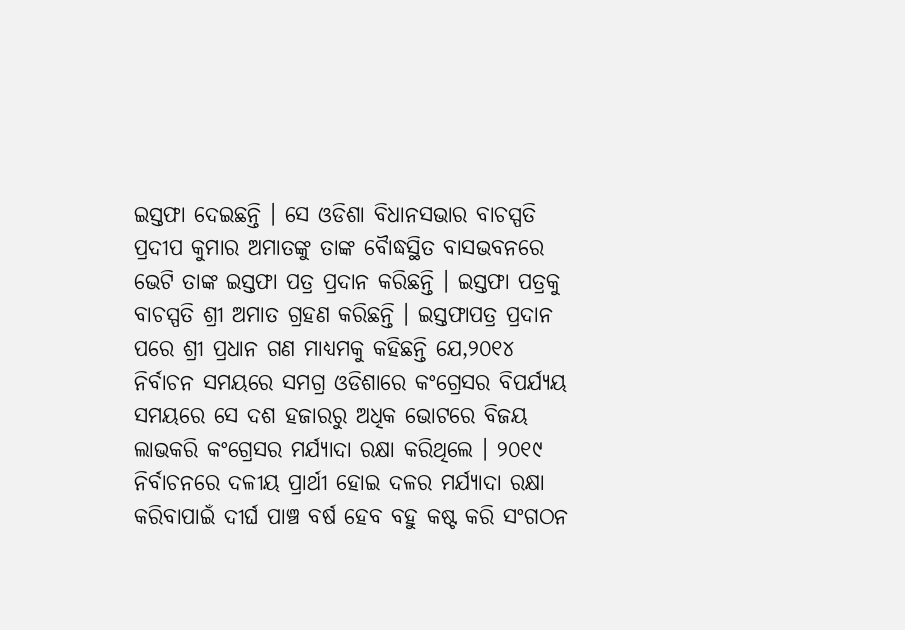ଇସ୍ତଫା ଦେଇଛନ୍ତି । ସେ ଓଡିଶା ବିଧାନସଭାର ବାଚସ୍ପତି ପ୍ରଦୀପ କୁମାର ଅମାତଙ୍କୁ ତାଙ୍କ ବୈାଦ୍ଧସ୍ଥିତ ବାସଭବନରେ ଭେଟି ତାଙ୍କ ଇସ୍ତଫା ପତ୍ର ପ୍ରଦାନ କରିଛନ୍ତି । ଇସ୍ତଫା ପତ୍ରକୁ ବାଚସ୍ପତି ଶ୍ରୀ ଅମାତ ଗ୍ରହଣ କରିଛନ୍ତି । ଇସ୍ତଫାପତ୍ର ପ୍ରଦାନ ପରେ ଶ୍ରୀ ପ୍ରଧାନ ଗଣ ମାଧ୍ୟମକୁ କହିଛନ୍ତି ଯେ,୨୦୧୪ ନିର୍ବାଚନ ସମୟରେ ସମଗ୍ର ଓଡିଶାରେ କଂଗ୍ରେସର ବିପର୍ଯ୍ୟୟ ସମୟରେ ସେ ଦଶ ହଜାରରୁ ଅଧିକ ଭୋଟରେ ବିଜୟ ଲାଭକରି କଂଗ୍ରେସର ମର୍ଯ୍ୟାଦା ରକ୍ଷା କରିଥିଲେ । ୨୦୧୯ ନିର୍ବାଚନରେ ଦଳୀୟ ପ୍ରାର୍ଥୀ ହୋଇ ଦଳର ମର୍ଯ୍ୟାଦା ରକ୍ଷା କରିବାପାଇଁ ଦୀର୍ଘ ପାଞ୍ଚ ବର୍ଷ ହେବ ବହୁ କଷ୍ଟ କରି ସଂଗଠନ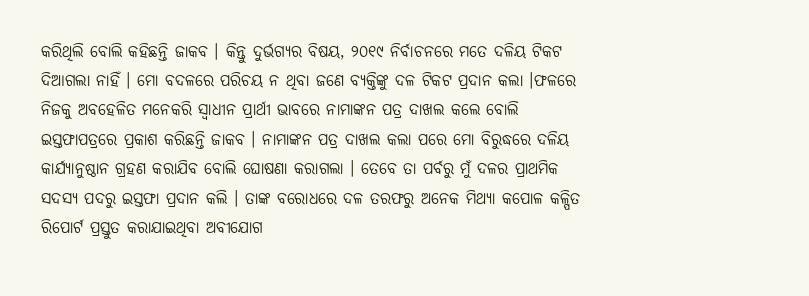କରିଥିଲି ବୋଲି କହିଛନ୍ତି ଜାକବ । କିନ୍ତୁ ଦୁର୍ଭଗ୍ୟର ବିଷୟ, ୨୦୧୯ ନିର୍ବାଚନରେ ମତେ ଦଳିୟ ଟିକଟ ଦିଆଗଲା ନାହିଁ । ମୋ ବଦଳରେ ପରିଚୟ ନ ଥିବା ଜଣେ ବ୍ୟକ୍ତିଙ୍କୁ ଦଳ ଟିକଟ ପ୍ରଦାନ କଲା ।ଫଳରେ ନିଜକୁ ଅବହେଳିତ ମନେକରି ସ୍ୱାଧୀନ ପ୍ରାର୍ଥୀ ଭାବରେ ନାମାଙ୍କନ ପତ୍ର ଦାଖଲ କଲେ ବୋଲି ଇସ୍ତଫାପତ୍ରରେ ପ୍ରକାଶ କରିଛନ୍ତି ଜାକବ । ନାମାଙ୍କନ ପତ୍ର ଦାଖଲ କଲା ପରେ ମୋ ବିରୁଦ୍ଧରେ ଦଳିୟ କାର୍ଯ୍ୟାନୁଷ୍ଠାନ ଗ୍ରହଣ କରାଯିବ ବୋଲି ଘୋଷଣା କରାଗଲା । ତେବେ ତା ପର୍ବରୁ ମୁଁ ଦଳର ପ୍ରାଥମିକ ସଦସ୍ୟ ପଦରୁ ଇସ୍ତଫା ପ୍ରଦାନ କଲି । ତାଙ୍କ ବରୋଧରେ ଦଳ ତରଫରୁ ଅନେକ ମିଥ୍ୟା କପୋଳ କଳ୍ପିତ ରିପୋର୍ଟ ପ୍ରସ୍ତୁତ କରାଯାଇଥିବା ଅବୀଯୋଗ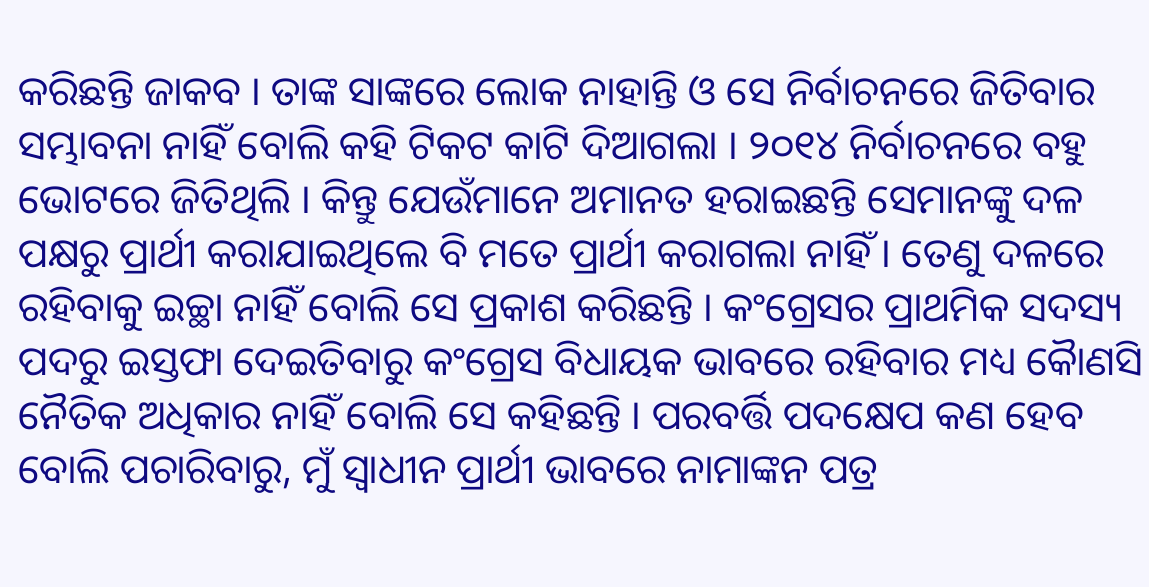କରିଛନ୍ତି ଜାକବ । ତାଙ୍କ ସାଙ୍କରେ ଲୋକ ନାହାନ୍ତି ଓ ସେ ନିର୍ବାଚନରେ ଜିତିବାର ସମ୍ଭାବନା ନାହିଁ ବୋଲି କହି ଟିକଟ କାଟି ଦିଆଗଲା । ୨୦୧୪ ନିର୍ବାଚନରେ ବହୁ ଭୋଟରେ ଜିତିଥିଲି । କିନ୍ତୁ ଯେଉଁମାନେ ଅମାନତ ହରାଇଛନ୍ତି ସେମାନଙ୍କୁ ଦଳ ପକ୍ଷରୁ ପ୍ରାର୍ଥୀ କରାଯାଇଥିଲେ ବି ମତେ ପ୍ରାର୍ଥୀ କରାଗଲା ନାହିଁ । ତେଣୁ ଦଳରେ ରହିବାକୁ ଇଚ୍ଛା ନାହିଁ ବୋଲି ସେ ପ୍ରକାଶ କରିଛନ୍ତି । କଂଗ୍ରେସର ପ୍ରାଥମିକ ସଦସ୍ୟ ପଦରୁ ଇସ୍ତଫା ଦେଇତିବାରୁ କଂଗ୍ରେସ ବିଧାୟକ ଭାବରେ ରହିବାର ମଧ୍ୟ କୈାଣସି ନୈତିକ ଅଧିକାର ନାହିଁ ବୋଲି ସେ କହିଛନ୍ତି । ପରବର୍ତ୍ତି ପଦକ୍ଷେପ କଣ ହେବ ବୋଲି ପଚାରିବାରୁ, ମୁଁ ସ୍ୱାଧୀନ ପ୍ରାର୍ଥୀ ଭାବରେ ନାମାଙ୍କନ ପତ୍ର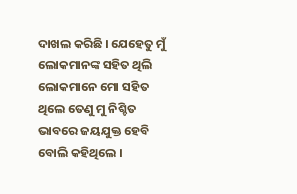ଦାଖଲ କରିଛି । ଯେହେତୁ ମୁଁ ଲୋକମାନଙ୍କ ସହିତ ଥିଲି ଲୋକମାନେ ମୋ ସହିତ ଥିଲେ ତେଣୁ ମୁ ନିଶ୍ଚିତ ଭାବରେ ଜୟଯୁକ୍ତ ହେବି ବୋଲି କହିଥିଲେ ।